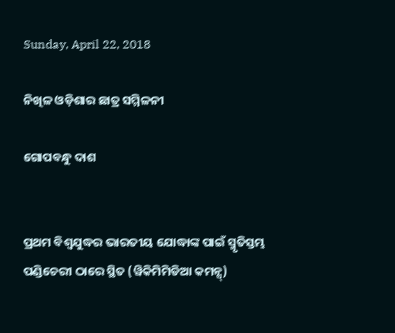Sunday, April 22, 2018

ନିଖିଳ ଓଡ଼ିଶାର ଛାତ୍ର ସମ୍ମିଳନୀ

ଗୋପବନ୍ଧୁ ଦାଶ


ପ୍ରଥମ ବିଶ୍ୱଯୁଦ୍ଧର ଭାରତୀୟ ଯୋଦ୍ଧାଙ୍କ ପାଇଁ ସ୍ମୃତିସ୍ତମ୍ଭ
ପଣ୍ଡିଚେରୀ ଠାରେ ସ୍ଥିତ (ୱିକିମିମିଡିଆ କମନ୍ସ୍)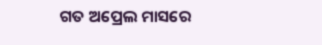ଗତ ଅପ୍ରେଲ ମାସରେ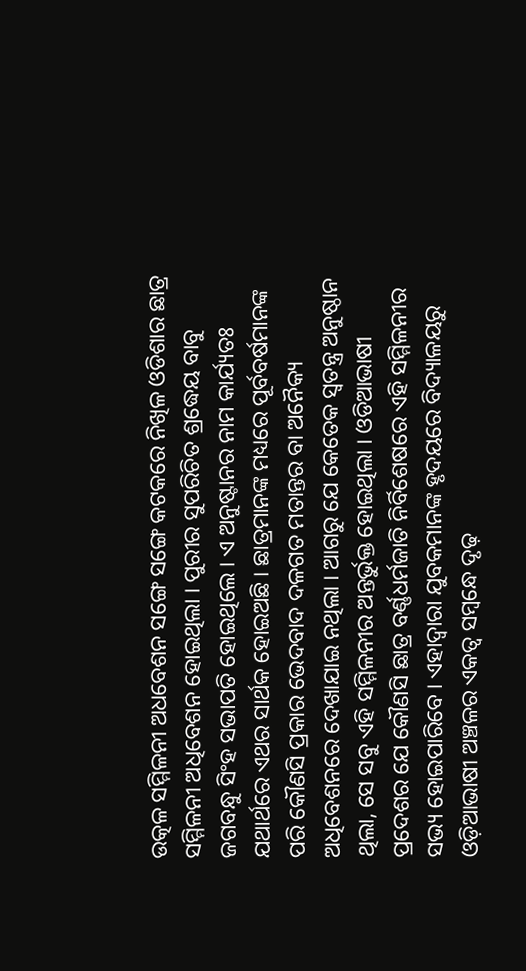ଉତ୍କଳ ସମ୍ମିଳନୀ ଅଧବେଶନ ସଙ୍ଗେ ସଙ୍ଗେ କଟକରେ ନିଖିଳ ଓଡିଶାର ଛାତ୍ର ସମ୍ମିଳନୀ ଅଧିବେଶନ ହୋଇଥିଲା । ପୁରୀର ସୁପରିଚିତ ଶ୍ରଦ୍ଧେୟ ବାବୁ ଜଗବନ୍ଧୁ ସିଂହ ସଭାପତି ହୋଇଥିଲେ । ଏ ଅନୁଷ୍ଟାନର ନାମ କାର୍ଯ୍ୟତଃ ଯଥାର୍ଥରେ ଏଥର ସାର୍ଥକ ହୋଇଅଛି । ଛାତ୍ରମାନଙ୍କ ମଧ୍ୟରେ ପୂର୍ବବର୍ଷମାନଙ୍କ ପରି କୌଣସି ପ୍ରକାର ଭେଦବାଦ ଦଳଗତ ମତାନ୍ତର ବା ଅନୈକ୍ୟ ଅଧିବେଶନରେ ଦେଖାଯାଇ ନଥିଲା । ଆଗରୁ ଯେ କେତେକ ସ୍ୱତନ୍ତ୍ର ଅନୁଷ୍ଠାନ ଥିଲା, ସେ ସବୁ ଏହି ସମ୍ମିଳନୀର ଅନ୍ତର୍ଭୁକ୍ତ ହୋଇଥିଲା । ଓଡିଆଭାଷୀ ପ୍ରଦେଶର ଯେ କୌଣସି ଛାତ୍ର ବର୍ଣ୍ଣଧର୍ମଜାତି ନିର୍ବିଶେଷରେ ଏହି ସମ୍ମିଳନୀର ସଭ୍ୟ ହୋଇପାରିବେ । ଏହାଦ୍ୱାରା ଯୁବକମାନଙ୍କ ହୃଦୟରେ ବିଦ୍ୟାଳୟରୁ ଓଡ଼ିଆଭାଷୀ ଅଞ୍ଚଳର ଏକତ୍ୱ ସମ୍ୱନ୍ଧେ ଦୃଢ଼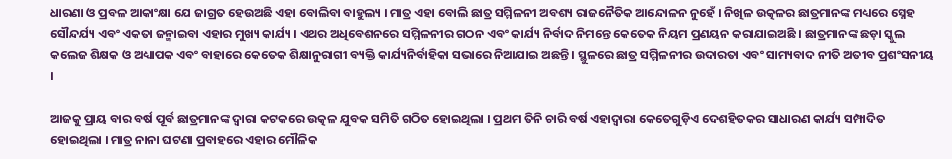ଧାରଣା ଓ ପ୍ରବଳ ଆକାଂକ୍ଷା ଯେ ଜାଗ୍ରତ ହେଉଅଛି ଏହା ବୋଲିବା ବାହୁଲ୍ୟ । ମାତ୍ର ଏହା ବୋଲି ଛାତ୍ର ସମ୍ମିଳନୀ ଅବଶ୍ୟ ରାଜନୈତିକ ଆନ୍ଦୋଳନ ନୁହେଁ । ନିଖିଳ ଉତ୍କଳର ଛାତ୍ରମାନଙ୍କ ମଧ୍ୟରେ ସ୍ନେହ ସୌନ୍ଦର୍ଯ୍ୟ ଏବଂ ଏକତା ଜନ୍ମାଇବା ଏହାର ମୁଖ୍ୟ କାର୍ଯ୍ୟ । ଏଥର ଅଧିବେଶନରେ ସମ୍ମିଳନୀର ଗଠନ ଏବଂ କାର୍ଯ୍ୟ ନିର୍ବାଦ ନିମନ୍ତେ କେତେକ ନିୟମ ପ୍ରଣୟନ କରାଯାଇଅଛି । ଛାତ୍ରମାନଙ୍କ ଛଡ଼ା ସ୍କୁଲ କଲେଜ ଶିକ୍ଷକ ଓ ଅଧ୍ୟାପକ ଏବଂ ବାହାରେ କେତେକ ଶିକ୍ଷାନୁରାଗୀ ବ୍ୟକ୍ତି କାର୍ଯ୍ୟନିର୍ବାହିକା ସଭାରେ ନିଆଯାଇ ଅଛନ୍ତି । ସ୍ଥୁଳରେ ଛାତ୍ର ସମ୍ମିଳନୀର ଉଦାରତା ଏବଂ ସାମ୍ୟବାଦ ନୀତି ଅତୀବ ପ୍ରଶଂସନୀୟ ।

ଆଜକୁ ପ୍ରାୟ ବାର ବର୍ଷ ପୂର୍ବ ଛାତ୍ରମାନଙ୍କ ଦ୍ୱାରା କଟକରେ ଉତ୍କଳ ଯୁବକ ସମିତି ଗଠିତ ହୋଇଥିଲା । ପ୍ରଥମ ତିନି ଚାରି ବର୍ଷ ଏହାଦ୍ୱାରା କେତେଗୁଡ଼ିଏ ଦେଶହିତକର ସାଧାରଣ କାର୍ଯ୍ୟ ସମ୍ପାଦିତ ହୋଇଥିଲା । ମାତ୍ର ନାନା ଘଟଣା ପ୍ରବାହରେ ଏହାର ମୌଳିକ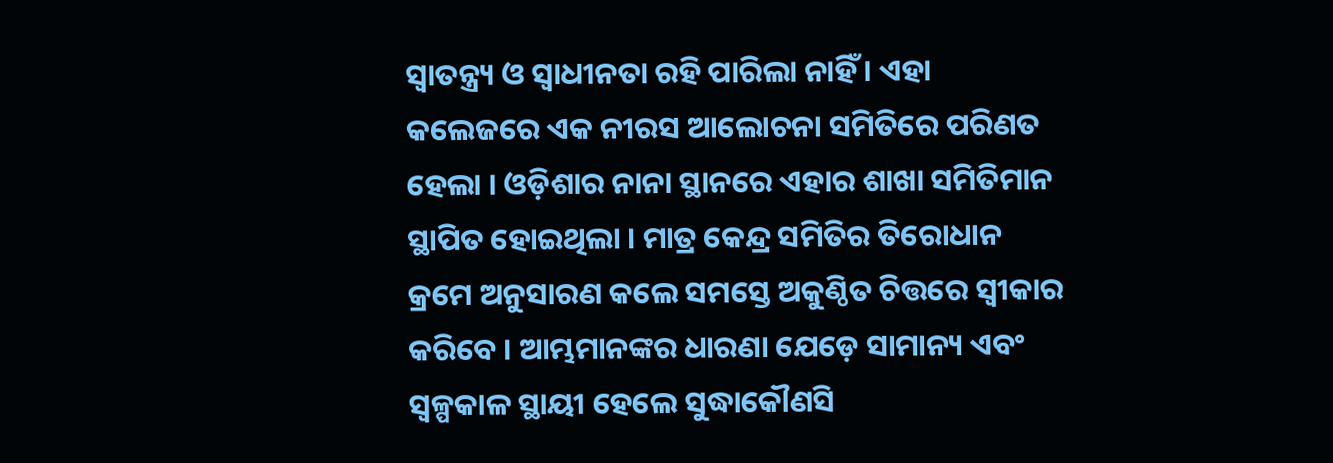ସ୍ୱାତନ୍ତ୍ର୍ୟ ଓ ସ୍ୱାଧୀନତା ରହି ପାରିଲା ନାହିଁ । ଏହା କଲେଜରେ ଏକ ନୀରସ ଆଲୋଚନା ସମିତିରେ ପରିଣତ ହେଲା । ଓଡ଼ିଶାର ନାନା ସ୍ଥାନରେ ଏହାର ଶାଖା ସମିତିମାନ ସ୍ଥାପିତ ହୋଇଥିଲା । ମାତ୍ର କେନ୍ଦ୍ର ସମିତିର ତିରୋଧାନ କ୍ରମେ ଅନୁସାରଣ କଲେ ସମସ୍ତେ ଅକୁଣ୍ଠିତ ଚିତ୍ତରେ ସ୍ୱୀକାର କରିବେ । ଆମ୍ଭମାନଙ୍କର ଧାରଣା ଯେଡ଼େ ସାମାନ୍ୟ ଏବଂ ସ୍ୱଳ୍ପକାଳ ସ୍ଥାୟୀ ହେଲେ ସୁଦ୍ଧାକୌଣସି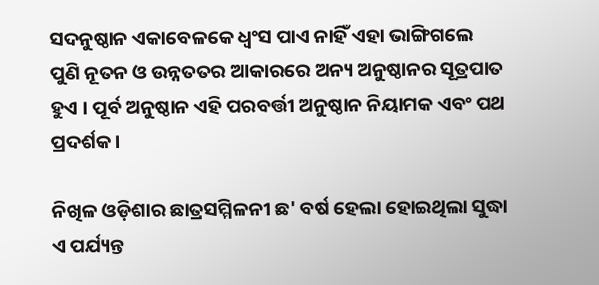ସଦନୁଷ୍ଠାନ ଏକାବେଳକେ ଧ୍ୱଂସ ପାଏ ନାହିଁ ଏହା ଭାଙ୍ଗିଗଲେ ପୁଣି ନୂତନ ଓ ଉନ୍ନତତର ଆକାରରେ ଅନ୍ୟ ଅନୁଷ୍ଠାନର ସୂତ୍ରପାତ ହୁଏ । ପୂର୍ବ ଅନୁଷ୍ଠାନ ଏହି ପରବର୍ତ୍ତୀ ଅନୁଷ୍ଠାନ ନିୟାମକ ଏବଂ ପଥ ପ୍ରଦର୍ଶକ ।

ନିଖିଳ ଓଡ଼ିଶାର ଛାତ୍ରସମ୍ମିଳନୀ ଛ' ବର୍ଷ ହେଲା ହୋଇଥିଲା ସୁଦ୍ଧା ଏ ପର୍ଯ୍ୟନ୍ତ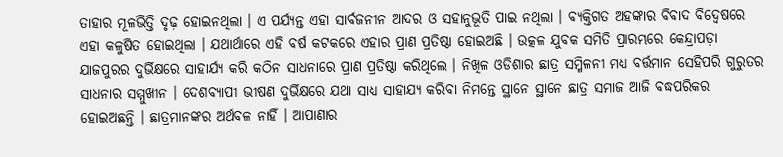ତାହାର ମୂଳଭିତ୍ତି ଦୃଢ଼ ହୋଇନଥିଲା । ଏ ପର୍ଯ୍ୟନ୍ତ ଏହା ସାର୍ବଜନୀନ ଆଦର ଓ ସହାନୁଭୂତି ପାଇ ନଥିଲା । ବ୍ୟକ୍ତିଗତ ଅହଙ୍କାର ବିବାଦ ବିଦ୍ୱେଷରେ ଏହା କଳୁଷିତ ହୋଇଥିଲା । ଯଥାର୍ଥାରେ ଏହି ବର୍ଷ କଟକରେ ଏହାର ପ୍ରାଣ ପ୍ରତିଷ୍ଠା ହୋଇଅଛି । ଉତ୍କଳ ଯୁବକ ସମିତି ପ୍ରାରମ୍ଭରେ କେନ୍ଦ୍ରାପଡ଼ା ଯାଜପୁରର ଦୁର୍ଭିକ୍ଷରେ ସାହାର୍ଯ୍ୟ କରି କଠିନ ସାଧନାରେ ପ୍ରାଣ ପ୍ରତିଷ୍ଠା କରିଥିଲେ । ନିଖିଳ ଓଡିଶାର ଛାତ୍ର ସମ୍ମିଳନୀ ମଧ୍ୟ ବର୍ତ୍ତମାନ ସେହିପରି ଗୁରୁତର ସାଧନାର ସମ୍ମୁଖୀନ । ଦେଶବ୍ୟାପୀ ଭୀଷଣ ଦୁର୍ଭିକ୍ଷରେ ଯଥା ସାଧ୍ୟ ସାହାଯ୍ୟ କରିବା ନିମନ୍ତେ ସ୍ଥାନେ ସ୍ଥାନେ ଛାତ୍ର ସମାଜ ଆଜି ବଦ୍ଧପରିକର ହୋଇଅଛନ୍ତି । ଛାତ୍ରମାନଙ୍କର ଅର୍ଥବଳ ନାହିଁ । ଆପାଣାର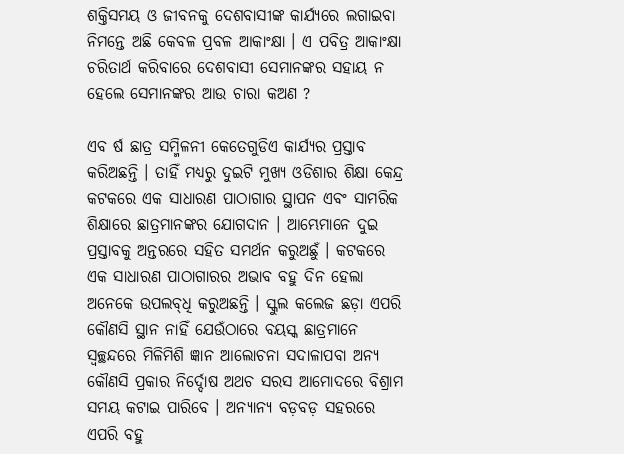ଶକ୍ତିସମୟ ଓ ଜୀବନକୁ ଦେଶବାସୀଙ୍କ କାର୍ଯ୍ୟରେ ଲଗାଇବା ନିମନ୍ତେ ଅଛି କେବଳ ପ୍ରବଳ ଆକାଂକ୍ଷା । ଏ ପବିତ୍ର ଆକାଂକ୍ଷା ଚରିତାର୍ଥ କରିବାରେ ଦେଶବାସୀ ସେମାନଙ୍କର ସହାୟ ନ ହେଲେ ସେମାନଙ୍କର ଆଉ ଚାରା କଅଣ ?

ଏବ ର୍ଷ ଛାତ୍ର ସମ୍ମିଳନୀ କେତେଗୁଡିଏ କାର୍ଯ୍ୟର ପ୍ରସ୍ତାବ କରିଅଛନ୍ତି । ତାହିଁ ମଧ୍ୟରୁ ଦୁଇଟି ମୁଖ୍ୟ ଓଡିଶାର ଶିକ୍ଷା କେନ୍ଦ୍ର କଟକରେ ଏକ ସାଧାରଣ ପାଠାଗାର ସ୍ଥାପନ ଏବଂ ସାମରିକ ଶିକ୍ଷାରେ ଛାତ୍ରମାନଙ୍କର ଯୋଗଦାନ । ଆମ୍ଭେମାନେ ଦୁଇ ପ୍ରସ୍ତାବକୁ ଅନ୍ତରରେ ସହିତ ସମର୍ଥନ କରୁଅଛୁଁ । କଟକରେ ଏକ ସାଧାରଣ ପାଠାଗାରର ଅଭାବ ବହୁ ଦିନ ହେଲା ଅନେକେ ଉପଲବ୍‌ଧି କରୁଅଛନ୍ତି । ସ୍କୁଲ କଲେଜ ଛଡ଼ା ଏପରି କୌଣସି ସ୍ଥାନ ନାହିଁ ଯେଉଁଠାରେ ବୟସ୍କ ଛାତ୍ରମାନେ ସ୍ୱଚ୍ଛନ୍ଦରେ ମିଳିମିଶି ଜ୍ଞାନ ଆଲୋଚନା ସଦାଳାପବା ଅନ୍ୟ କୌଣସି ପ୍ରକାର ନିର୍ଦ୍ଦୋଷ ଅଥଚ ସରସ ଆମୋଦରେ ବିଶ୍ରାମ ସମୟ କଟାଇ ପାରିବେ । ଅନ୍ୟାନ୍ୟ ବଡ଼ବଡ଼ ସହରରେ ଏପରି ବହୁ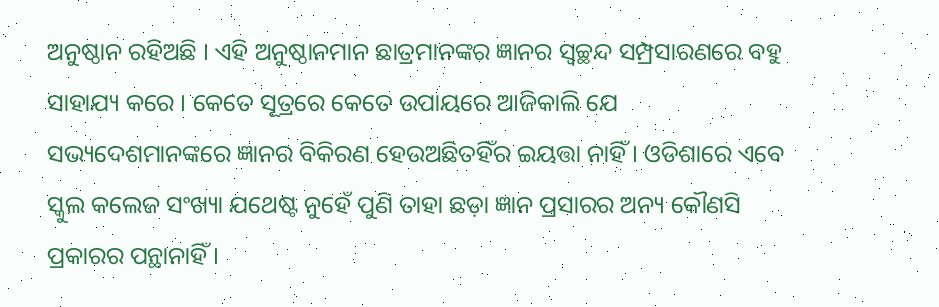ଅନୁଷ୍ଠାନ ରହିଅଛି । ଏହି ଅନୁଷ୍ଠାନମାନ ଛାତ୍ରମାନଙ୍କର ଜ୍ଞାନର ସ୍ୱଚ୍ଛନ୍ଦ ସମ୍ପ୍ରସାରଣରେ ବହୁ ସାହାଯ୍ୟ କରେ । କେତେ ସୂତ୍ରରେ କେତେ ଉପାୟରେ ଆଜିକାଲି ଯେ ସଭ୍ୟଦେଶମାନଙ୍କରେ ଜ୍ଞାନର ବିକିରଣ ହେଉଅଛିତହିଁର ଇୟତ୍ତା ନାହିଁ । ଓଡିଶାରେ ଏବେ ସ୍କୁଲ କଲେଜ ସଂଖ୍ୟା ଯଥେଷ୍ଟ ନୁହେଁ ପୁଣି ତାହା ଛଡ଼ା ଜ୍ଞାନ ପ୍ରସାରର ଅନ୍ୟ କୌଣସି ପ୍ରକାରର ପନ୍ଥାନାହିଁ ।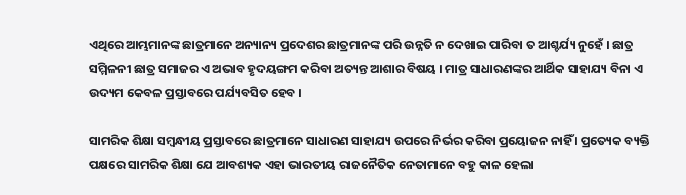ଏଥିରେ ଆମ୍ଭମାନଙ୍କ ଛାତ୍ରମାନେ ଅନ୍ୟାନ୍ୟ ପ୍ରଦେଶର ଛାତ୍ରମାନଙ୍କ ପରି ଉନ୍ନତି ନ ଦେଖାଇ ପାରିବା ତ ଆଶ୍ଚର୍ଯ୍ୟ ନୁହେଁ । ଛାତ୍ର ସମ୍ମିଳନୀ ଛାତ୍ର ସମାଜର ଏ ଅଭାବ ହୃଦୟଙ୍ଗମ କରିବା ଅତ୍ୟନ୍ତ ଆଶାର ବିଷୟ । ମାତ୍ର ସାଧାରଣଙ୍କର ଆର୍ଥିକ ସାହାଯ୍ୟ ବିନା ଏ ଉଦ୍ୟମ କେବଳ ପ୍ରସ୍ତାବରେ ପର୍ଯ୍ୟବସିତ ହେବ ।

ସାମରିକ ଶିକ୍ଷା ସମ୍ୱନ୍ଧୀୟ ପ୍ରସ୍ତାବରେ ଛାତ୍ରମାନେ ସାଧାରଣ ସାହାଯ୍ୟ ଉପରେ ନିର୍ଭର କରିବା ପ୍ରୟୋଜନ ନାହିଁ । ପ୍ରତ୍ୟେକ ବ୍ୟକ୍ତି ପକ୍ଷରେ ସାମରିକ ଶିକ୍ଷା ଯେ ଆବଶ୍ୟକ ଏହା ଭାରତୀୟ ରାଜନୈତିକ ନେତାମାନେ ବହୁ କାଳ ହେଲା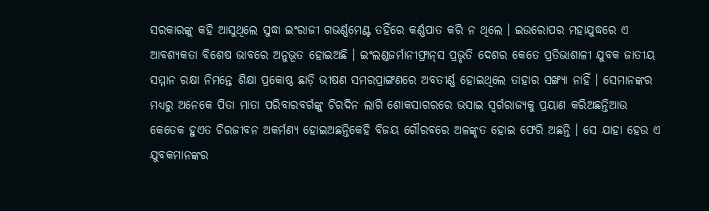ସରକାରଙ୍କୁ କହି ଆସୁଥିଲେ ସୁଦ୍ଧା ଇଂରାଜୀ ଗଭର୍ଣ୍ଣମେଣ୍ଟ ତହିଁରେ କର୍ଣ୍ଣପାତ କରି ନ ଥିଲେ । ଇଉରୋପର ମହାଯୁଦ୍ଧରେ ଏ ଆବଶ୍ୟକତା ବିଶେଷ ଭାବରେ ଅନୁଭୂତ ହୋଇଅଛି । ଇଂଲଣ୍ଡଜର୍ମାନୀଫ୍ରାନ୍‌ସ ପ୍ରଭୃତି ଦେଶର କେତେ ପ୍ରତିଭାଶାଳୀ ଯୁବକ ଜାତୀୟ ସମ୍ମାନ ରକ୍ଷା ନିମନ୍ତେ ଶିକ୍ଷା ପ୍ରକୋଷ୍ଠ ଛାଡ଼ି ଭୀଷଣ ସମରପ୍ରାଙ୍ଗଣରେ ଅବତୀର୍ଣ୍ଣ ହୋଇଥିଲେ ତାହାର ସଙ୍ଖ୍ୟା ନାହିଁ । ସେମାନଙ୍କର ମଧ୍ୟରୁ ଅନେକେ ପିତା ମାତା ପରିବାରବର୍ଗଙ୍କୁ ଚିରଦିନ ଲାଗି ଶୋକସାଗରରେ ଭସାଇ ସ୍ୱର୍ଗରାଜ୍ୟକୁ ପ୍ରୟାଣ କରିଅଛନ୍ତିଆଉ କେତେକ ହୁଏତ ଚିରଜୀବନ ଅକର୍ମଣ୍ୟ ହୋଇଅଛନ୍ତିକେହି ବିଜୟ ଗୌରବରେ ଅଳଙ୍କୃତ ହୋଇ ଫେରି ଅଛନ୍ତି । ସେ ଯାହା ହେଉ ଏ ଯୁବକମାନଙ୍କର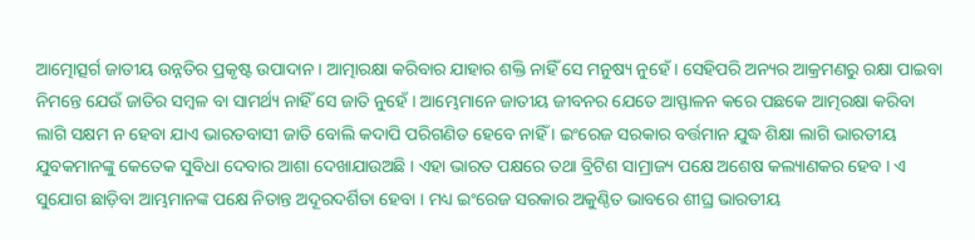ଆତ୍ମୋତ୍ସର୍ଗ ଜାତୀୟ ଉନ୍ନତିର ପ୍ରକୃଷ୍ଟ ଉପାଦାନ । ଆତ୍ମାରକ୍ଷା କରିବାର ଯାହାର ଶକ୍ତି ନାହିଁ ସେ ମନୁ‌ଷ୍ୟ ନୁହେଁ । ସେହିପରି ଅନ୍ୟର ଆକ୍ରମଣରୁ ରକ୍ଷା ପାଇବା ନିମନ୍ତେ ଯେଉଁ ଜାତିର ସମ୍ୱଳ ବା ସାମର୍ଥ୍ୟ ନାହିଁ ସେ ଜାତି ନୁହେଁ । ଆମ୍ଭେମାନେ ଜାତୀୟ ଜୀବନର ଯେତେ ଆସ୍ଫାଳନ କରେ ପଛକେ ଆତ୍ମରକ୍ଷା କରିବା ଲାଗି ସକ୍ଷମ ନ ହେବା ଯାଏ ଭାରତବାସୀ ଜାତି ବୋଲି କଦାପି ପରିଗଣିତ ହେବେ ନାହିଁ । ଇଂରେଜ ସରକାର ବର୍ତ୍ତମାନ ଯୁଦ୍ଧ ଶିକ୍ଷା ଲାଗି ଭାରତୀୟ ଯୁବକମାନଙ୍କୁ କେତେକ ସୁବିଧା ଦେବାର ଆଶା ଦେଖାଯାଉଅଛି । ଏହା ଭାରତ ପକ୍ଷରେ ତଥା ବ୍ରିଟିଶ ସାମ୍ରାଜ୍ୟ ପକ୍ଷେ ଅଶେଷ କଲ୍ୟାଣକର ହେବ । ଏ ସୁଯୋଗ ଛାଡ଼ିବା ଆମ୍ଭମାନଙ୍କ ପକ୍ଷେ ନିତାନ୍ତ ଅଦୂରଦର୍ଶିତା ହେବା । ମଧ୍ୟ ଇଂରେଜ ସରକାର ଅକୁଣ୍ଠିତ ଭାବରେ ଶୀଘ୍ର ଭାରତୀୟ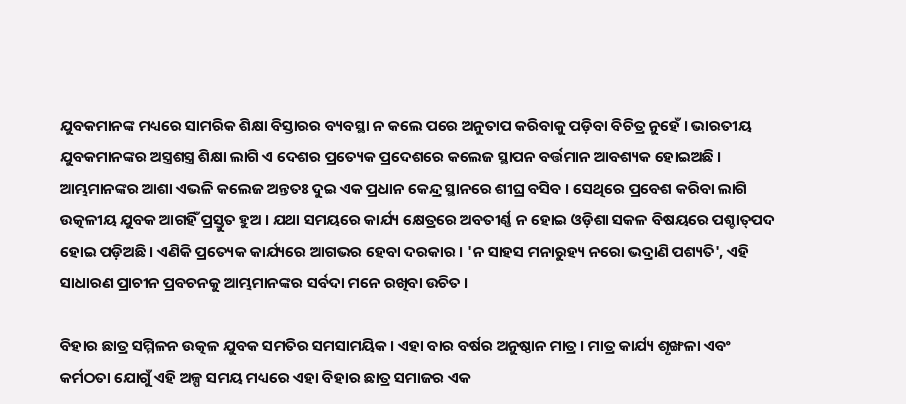ଯୁବକମାନଙ୍କ ମଧ୍ୟରେ ସାମରିକ ଶିକ୍ଷା ବିସ୍ତାରର ବ୍ୟବସ୍ଥା ନ କଲେ ପରେ ଅନୁତାପ କରିବାକୁ ପଡ଼ିବା ବିଚିତ୍ର ନୁହେଁ । ଭାରତୀୟ ଯୁବକମାନଙ୍କର ଅସ୍ତ୍ରଶସ୍ତ୍ର ଶିକ୍ଷା ଲାଗି ଏ ଦେଶର ପ୍ରତ୍ୟେକ ପ୍ରଦେଶରେ କଲେଜ ସ୍ଥାପନ ବର୍ତ୍ତମାନ ଆବଶ୍ୟକ ହୋଇଅଛି । ଆମ୍ଭମାନଙ୍କର ଆଶା ଏଭଳି କଲେଜ ଅନ୍ତତଃ ଦୁଇ ଏକ ପ୍ରଧାନ କେନ୍ଦ୍ର ସ୍ଥାନରେ ଶୀଘ୍ର ବସିବ । ସେଥିରେ ପ୍ରବେଶ କରିବା ଲାଗି ଉତ୍କଳୀୟ ଯୁବକ ଆଗହିଁ ପ୍ରସ୍ତୁତ ହୁଅ । ଯଥା ସମୟରେ କାର୍ଯ୍ୟ କ୍ଷେତ୍ରରେ ଅବତୀର୍ଣ୍ଣ ନ ହୋଇ ଓଡ଼ିଶା ସକଳ ବିଷୟରେ ପଶ୍ଚାତ୍‌ପଦ ହୋଇ ପଡ଼ିଅଛି । ଏଣିକି ପ୍ରତ୍ୟେକ କାର୍ଯ୍ୟରେ ଆଗଭର ହେବା ଦରକାର । 'ନ ସାହସ ମନାରୁହ୍ୟ ନରୋ ଭଦ୍ରାଣି ପଶ୍ୟତି', ଏହି ସାଧାରଣ ପ୍ରାଚୀନ ପ୍ରବଚନକୁ ଆମ୍ଭମାନଙ୍କର ସର୍ବଦା ମନେ ରଖିବା ଉଚିତ ।

ବିହାର ଛାତ୍ର ସମ୍ମିଳନ ଉତ୍କଳ ଯୁବକ ସମତିର ସମସାମୟିକ । ଏହା ବାର ବର୍ଷର ଅନୁଷ୍ଠାନ ମାତ୍ର । ମାତ୍ର କାର୍ଯ୍ୟ ଶୃଙ୍ଖଳା ଏବଂ କର୍ମଠତା ଯୋଗୁଁ ଏହି ଅଳ୍ପ ସମୟ ମଧ୍ୟରେ ଏହା ବିହାର ଛାତ୍ର ସମାଜର ଏକ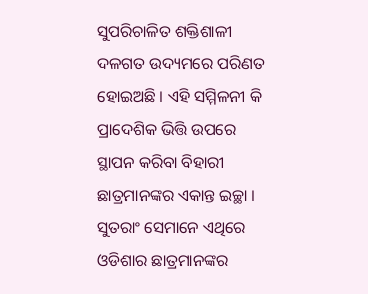ସୁପରିଚାଳିତ ଶକ୍ତିଶାଳୀ ଦଳଗତ ଉଦ୍ୟମରେ ପରିଣତ ହୋଇଅଛି । ଏହି ସମ୍ମିଳନୀ କି ପ୍ରାଦେଶିକ ଭିତ୍ତି ଉପରେ ସ୍ଥାପନ କରିବା ବିହାରୀ ଛାତ୍ରମାନଙ୍କର ଏକାନ୍ତ ଇଚ୍ଛା । ସୁତରାଂ ସେମାନେ ଏଥିରେ ଓଡିଶାର ଛାତ୍ରମାନଙ୍କର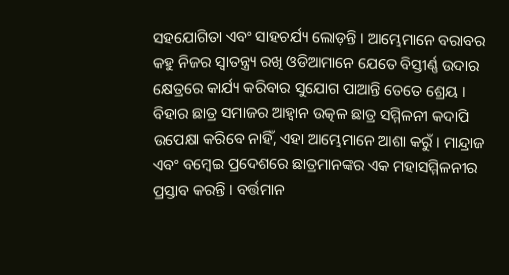ସହଯୋଗିତା ଏବଂ ସାହଚର୍ଯ୍ୟ ଲୋଡ଼ନ୍ତି । ଆମ୍ଭେମାନେ ବରାବର କହୁ ନିଜର ସ୍ୱାତନ୍ତ୍ର୍ୟ ରଖି ଓଡିଆମାନେ ଯେତେ ବିସ୍ତୀର୍ଣ୍ଣ ଉଦାର କ୍ଷେତ୍ରରେ କାର୍ଯ୍ୟ କରିବାର ସୁଯୋଗ ପାଆନ୍ତି ତେତେ ଶ୍ରେୟ । ବିହାର ଛାତ୍ର ସମାଜର ଆହ୍ୱାନ ଉତ୍କଳ ଛାତ୍ର ସମ୍ମିଳନୀ କଦାପି ଉପେକ୍ଷା କରିବେ ନାହିଁ, ଏହା ଆମ୍ଭେମାନେ ଆଶା କରୁଁ । ମାନ୍ଦ୍ରାଜ ଏବଂ ବମ୍ୱେଇ ପ୍ରଦେଶରେ ଛାତ୍ରମାନଙ୍କର ଏକ ମହାସମ୍ମିଳନୀର ପ୍ରସ୍ତାବ କରନ୍ତି । ବର୍ତ୍ତମାନ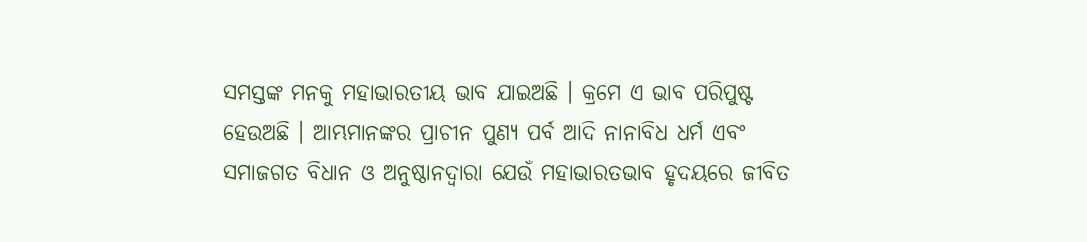ସମସ୍ତଙ୍କ ମନକୁ ମହାଭାରତୀୟ ଭାବ ଯାଇଅଛି । କ୍ରମେ ଏ ଭାବ ପରିପୁଷ୍ଟ ହେଉଅଛି । ଆମ୍ଭମାନଙ୍କର ପ୍ରାଚୀନ ପୁଣ୍ୟ ପର୍ବ ଆଦି ନାନାବିଧ ଧର୍ମ ଏବଂ ସମାଜଗତ ବିଧାନ ଓ ଅନୁଷ୍ଠାନଦ୍ୱାରା ଯେଉଁ ମହାଭାରତଭାବ ହୃଦୟରେ ଜୀବିତ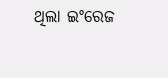ଥିଲା ଇଂରେଜ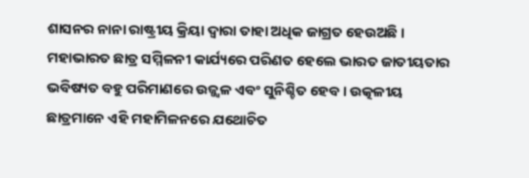ଶାସନର ନାନା ରାଷ୍ଟ୍ରୀୟ କ୍ରିୟା ଦ୍ୱାରା ତାହା ଅଧିକ ଜାଗ୍ରତ ହେଉଅଛି । ମହାଭାରତ ଛାତ୍ର ସମ୍ମିଳନୀ କାର୍ଯ୍ୟରେ ପରିଣତ ହେଲେ ଭାରତ ଜାତୀୟତାର ଭବିଷ୍ୟତ ବହୁ ପରିମାଣରେ ଉଜ୍ଜ୍ୱଳ ଏବଂ ସୁନିଶ୍ଚିତ ହେବ । ଉତ୍କଳୀୟ ଛାତ୍ରମାନେ ଏହି ମହାମିଳନରେ ଯଥୋଚିତ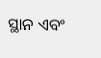ସ୍ଥାନ ଏବଂ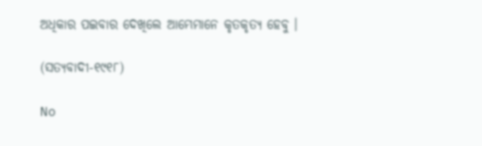ଅଧିକାର ପଇବାର ଦେଖିଲେ ଆମ୍ଭେମାନେ କୃତକୃତ୍ୟ ହେବୁ ।

(ସତ୍ୟବାଦୀ-୧୯୧୮)

No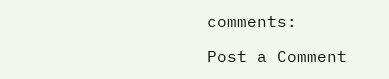comments:

Post a Comment